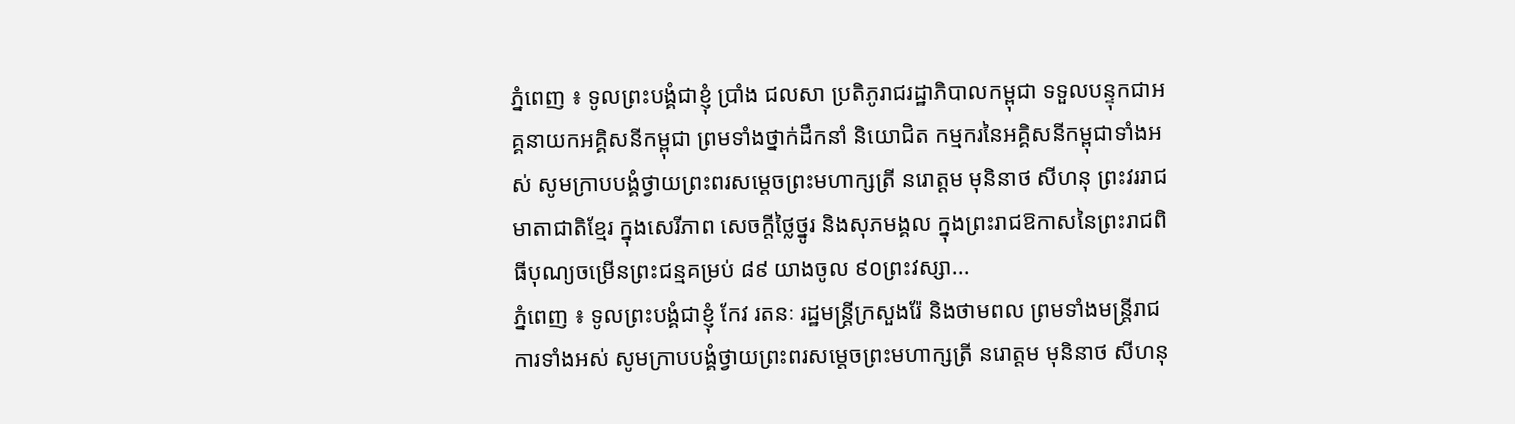ភ្នំពេញ ៖ ទូលព្រះបង្គំជាខ្ញុំ ប្រាំង ជលសា ប្រតិភូរាជរដ្ឋាភិបាលកម្ពុជា ទទួលបន្ទុកជាអគ្គនាយកអគ្គិសនីកម្ពុជា ព្រមទាំងថ្នាក់ដឹកនាំ និយោជិត កម្មករនៃអគ្គិសនីកម្ពុជាទាំងអស់ សូមក្រាបបង្គំថ្វាយព្រះពរសម្តេចព្រះមហាក្សត្រី នរោត្តម មុនិនាថ សីហនុ ព្រះវររាជមាតាជាតិខ្មែរ ក្នុងសេរីភាព សេចក្តីថ្លៃថ្នូរ និងសុភមង្គល ក្នុងព្រះរាជឱកាសនៃព្រះរាជពិធីបុណ្យចម្រើនព្រះជន្មគម្រប់ ៨៩ យាងចូល ៩០ព្រះវស្សា...
ភ្នំពេញ ៖ ទូលព្រះបង្គំជាខ្ញុំ កែវ រតនៈ រដ្ឋមន្រ្តីក្រសួងរ៉ែ និងថាមពល ព្រមទាំងមន្ត្រីរាជការទាំងអស់ សូមក្រាបបង្គំថ្វាយព្រះពរសម្តេចព្រះមហាក្សត្រី នរោត្តម មុនិនាថ សីហនុ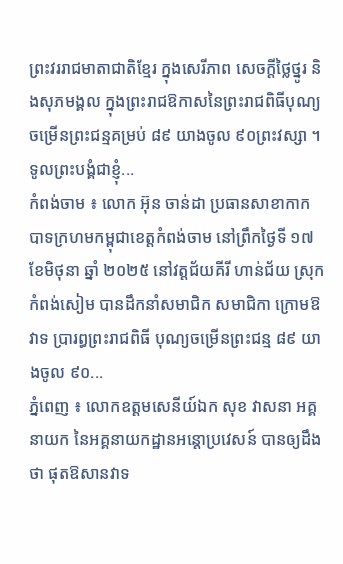ព្រះវររាជមាតាជាតិខ្មែរ ក្នុងសេរីភាព សេចក្តីថ្លៃថ្នូរ និងសុភមង្គល ក្នុងព្រះរាជឱកាសនៃព្រះរាជពិធីបុណ្យចម្រើនព្រះជន្មគម្រប់ ៨៩ យាងចូល ៩០ព្រះវស្សា ។ ទូលព្រះបង្គំជាខ្ញុំ...
កំពង់ចាម ៖ លោក អ៊ុន ចាន់ដា ប្រធានសាខាកាកបាទក្រហមកម្ពុជាខេត្តកំពង់ចាម នៅព្រឹកថ្ងៃទី ១៧ ខែមិថុនា ឆ្នាំ ២០២៥ នៅវត្តជ័យគីរី ហាន់ជ័យ ស្រុកកំពង់សៀម បានដឹកនាំសមាជិក សមាជិកា ក្រោមឱវាទ ប្រារព្ធព្រះរាជពិធី បុណ្យចម្រើនព្រះជន្ម ៨៩ យាងចូល ៩០...
ភ្នំពេញ ៖ លោកឧត្តមសេនីយ៍ឯក សុខ វាសនា អគ្គនាយក នៃអគ្គនាយកដ្ឋានអន្ដោប្រវេសន៍ បានឲ្យដឹងថា ផុតឱសានវាទ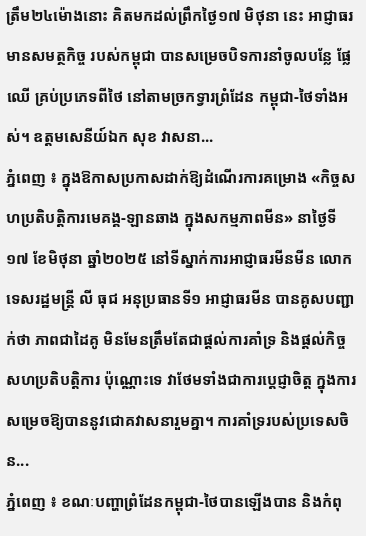ត្រឹម២៤ម៉ោងនោះ គិតមកដល់ព្រឹកថ្ងៃ១៧ មិថុនា នេះ អាជ្ញាធរមានសមត្ថកិច្ច របស់កម្ពុជា បានសម្រេចបិទការនាំចូលបន្លែ ផ្លែឈើ គ្រប់ប្រភេទពីថៃ នៅតាមច្រកទ្វារព្រំដែន កម្ពុជា-ថៃទាំងអស់។ ឧត្តមសេនីយ៍ឯក សុខ វាសនា...
ភ្នំពេញ ៖ ក្នុងឱកាសប្រកាសដាក់ឱ្យដំណើរការគម្រោង «កិច្ចសហប្រតិបត្តិការមេគង្គ-ឡានឆាង ក្នុងសកម្មភាពមីន» នាថ្ងៃទី១៧ ខែមិថុនា ឆ្នាំ២០២៥ នៅទីស្នាក់ការអាជ្ញាធរមីនមីន លោកទេសរដ្ឋមន្រ្តី លី ធុជ អនុប្រធានទី១ អាជ្ញាធរមីន បានគូសបញ្ជាក់ថា ភាពជាដៃគូ មិនមែនត្រឹមតែជាផ្តល់ការគាំទ្រ និងផ្តល់កិច្ចសហប្រតិបត្តិការ ប៉ុណ្ណោះទេ វាថែមទាំងជាការប្តេជ្ញាចិត្ត ក្នុងការសម្រេចឱ្យបាននូវជោគវាសនារួមគ្នា។ ការគាំទ្ររបស់ប្រទេសចិន...
ភ្នំពេញ ៖ ខណៈបញ្ហាព្រំដែនកម្ពុជា-ថៃបានឡើងបាន និងកំពុ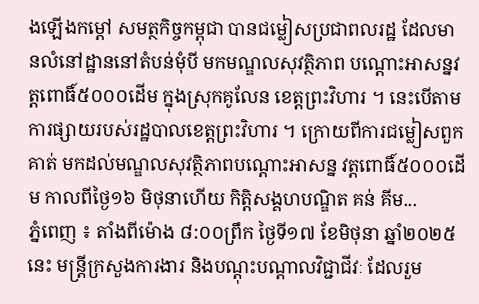ងឡើងកម្តៅ សមត្ថកិច្ចកម្ពុជា បានជម្លៀសប្រជាពលរដ្ឋ ដែលមានលំនៅដ្ឋាននៅតំបន់មុំបី មកមណ្ឌលសុវត្ថិភាព បណ្ដោះអាសន្នវត្តពោធិ៍៥០០០ដើម ក្នុងស្រុកគូលែន ខេត្តព្រះវិហារ ។ នេះបើតាមការផ្សាយរបស់រដ្ឋបាលខេត្តព្រះវិហារ ។ ក្រោយពីការជម្លៀសពួកគាត់ មកដល់មណ្ឌលសុវត្ថិភាពបណ្ដោះអាសន្ន វត្តពោធិ៍៥០០០ដើម កាលពីថ្ងៃ១៦ មិថុនាហើយ កិត្តិសង្គហបណ្ឌិត គន់ គីម...
ភ្នំពេញ ៖ តាំងពីម៉ោង ៨:០០ព្រឹក ថ្ងៃទី១៧ ខែមិថុនា ឆ្នាំ២០២៥នេះ មន្ត្រីក្រសួងការងារ និងបណ្តុះបណ្តាលវិជ្ជាជីវៈ ដែលរួម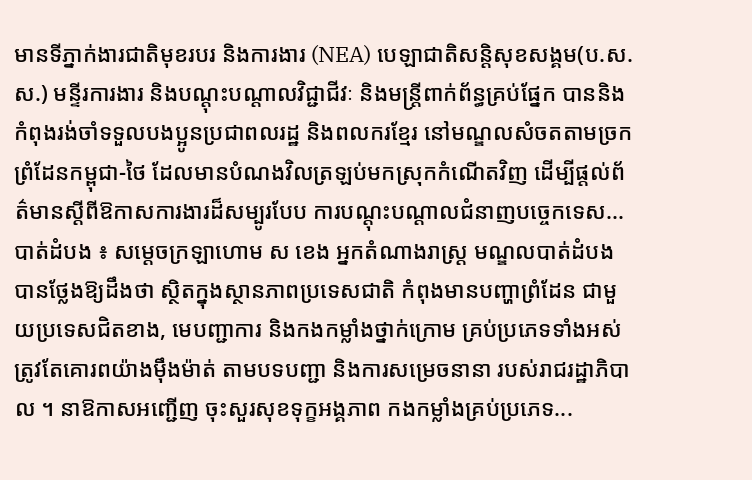មានទីភ្នាក់ងារជាតិមុខរបរ និងការងារ (NEA) បេឡាជាតិសន្តិសុខសង្គម(ប.ស.ស.) មន្ទីរការងារ និងបណ្តុះបណ្តាលវិជ្ជាជីវៈ និងមន្ត្រីពាក់ព័ន្ធគ្រប់ផ្នែក បាននិងកំពុងរង់ចាំទទួលបងប្អូនប្រជាពលរដ្ឋ និងពលករខ្មែរ នៅមណ្ឌលសំចតតាមច្រកព្រំដែនកម្ពុជា-ថៃ ដែលមានបំណងវិលត្រឡប់មកស្រុកកំណើតវិញ ដើម្បីផ្តល់ព័ត៌មានស្តីពីឱកាសការងារដ៏សម្បូរបែប ការបណ្តុះបណ្តាលជំនាញបច្ចេកទេស...
បាត់ដំបង ៖ សម្តេចក្រឡាហោម ស ខេង អ្នកតំណាងរាស្រ្ត មណ្ឌលបាត់ដំបង បានថ្លែងឱ្យដឹងថា ស្ថិតក្នុងស្ថានភាពប្រទេសជាតិ កំពុងមានបញ្ហាព្រំដែន ជាមួយប្រទេសជិតខាង, មេបញ្ជាការ និងកងកម្លាំងថ្នាក់ក្រោម គ្រប់ប្រភេទទាំងអស់ ត្រូវតែគោរពយ៉ាងម៉ឹងម៉ាត់ តាមបទបញ្ជា និងការសម្រេចនានា របស់រាជរដ្ឋាភិបាល ។ នាឱកាសអញ្ជើញ ចុះសួរសុខទុក្ខអង្គភាព កងកម្លាំងគ្រប់ប្រភេទ...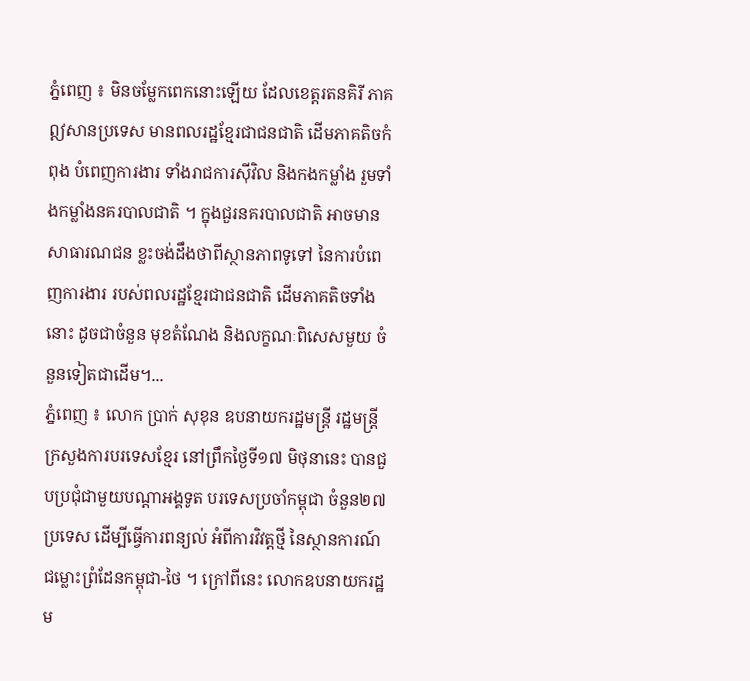ភ្នំពេញ ៖ មិនចម្លែកពេកនោះឡើយ ដែលខេត្តរតនគិរី ភាគឦសានប្រទេស មានពលរដ្ឋខ្មែរជាជនជាតិ ដើមភាគតិចកំពុង បំពេញការងារ ទាំងរាជការស៊ីវិល និងកងកម្លាំង រួមទាំងកម្លាំងនគរបាលជាតិ ។ ក្នុងជួរនគរបាលជាតិ អាចមានសាធារណជន ខ្លះចង់ដឹងថាពីស្ថានភាពទូទៅ នៃការបំពេញការងារ របស់ពលរដ្ឋខ្មែរជាជនជាតិ ដើមភាគតិចទាំងនោះ ដូចជាចំនួន មុខតំណែង និងលក្ខណៈពិសេសមួយ ចំនួនទៀតជាដើម។...
ភ្នំពេញ ៖ លោក ប្រាក់ សុខុន ឧបនាយករដ្ឋមន្រ្តី រដ្ឋមន្រ្តីក្រសួងការបរទេសខ្មែរ នៅព្រឹកថ្ងៃទី១៧ មិថុនានេះ បានជួបប្រជុំជាមួយបណ្តាអង្គទូត បរទេសប្រចាំកម្ពុជា ចំនួន២៧ប្រទេស ដើម្បីធ្វើការពន្យល់ អំពីការវិវត្តថ្មី នៃស្ថានការណ៍ ជម្លោះព្រំដែនកម្ពុជា-ថៃ ។ ក្រៅពីនេះ លោកឧបនាយករដ្ឋម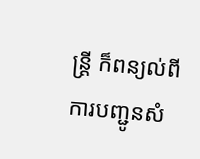ន្ត្រី ក៏ពន្យល់ពីការបញ្ជូនសំ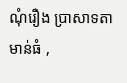ណុំរឿង ប្រាសាទតាមាន់ធំ ,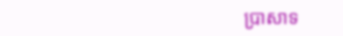ប្រាសាទ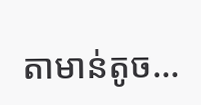តាមាន់តូច...